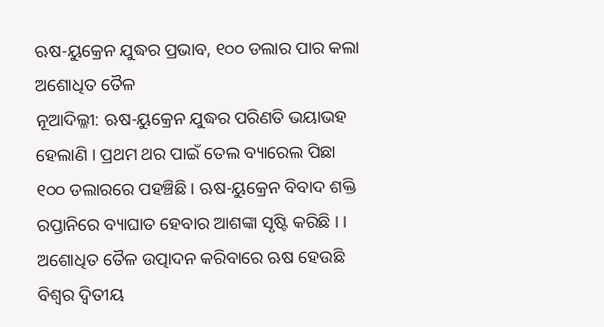ଋଷ-ୟୁକ୍ରେନ ଯୁଦ୍ଧର ପ୍ରଭାବ, ୧୦୦ ଡଲାର ପାର କଲା ଅଶୋଧିତ ତୈଳ
ନୂଆଦିଲ୍ଳୀ: ଋଷ-ୟୁକ୍ରେନ ଯୁଦ୍ଧର ପରିଣତି ଭୟାଭହ ହେଲାଣି । ପ୍ରଥମ ଥର ପାଇଁ ତେଲ ବ୍ୟାରେଲ ପିଛା ୧୦୦ ଡଲାରରେ ପହଞ୍ଚିଛି । ଋଷ-ୟୁକ୍ରେନ ବିବାଦ ଶକ୍ତି ରପ୍ତାନିରେ ବ୍ୟାଘାତ ହେବାର ଆଶଙ୍କା ସୃଷ୍ଟି କରିଛି । । ଅଶୋଧିତ ତୈଳ ଉତ୍ପାଦନ କରିବାରେ ଋଷ ହେଉଛି ବିଶ୍ୱର ଦ୍ୱିତୀୟ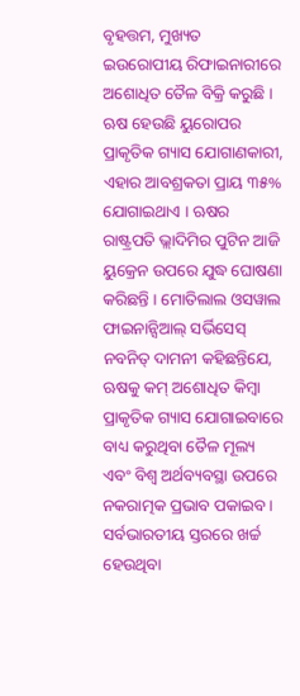ବୃହତ୍ତମ, ମୁଖ୍ୟତ ଇଉରୋପୀୟ ରିଫାଇନାରୀରେ ଅଶୋଧିତ ତୈଳ ବିକ୍ରି କରୁଛି ।
ଋଷ ହେଉଛି ୟୁରୋପର ପ୍ରାକୃତିକ ଗ୍ୟାସ ଯୋଗାଣକାରୀ, ଏହାର ଆବଶ୍ରକତା ପ୍ରାୟ ୩୫% ଯୋଗାଇଥାଏ । ଋଷର ରାଷ୍ଟ୍ରପତି ଭ୍ଲାଦିମିର ପୁଟିନ ଆଜି ୟୁକ୍ରେନ ଉପରେ ଯୁଦ୍ଧ ଘୋଷଣା କରିଛନ୍ତି । ମୋତିଲାଲ ଓସୱାଲ ଫାଇନାନ୍ସିଆଲ୍ ସର୍ଭିସେସ୍ ନବନିତ୍ ଦାମନୀ କହିଛନ୍ତିଯେ, ଋଷକୁ କମ୍ ଅଶୋଧିତ କିମ୍ବା ପ୍ରାକୃତିକ ଗ୍ୟାସ ଯୋଗାଇବାରେ ବାଧ୍ୟ କରୁଥିବା ତୈଳ ମୂଲ୍ୟ ଏବଂ ବିଶ୍ୱ ଅର୍ଥବ୍ୟବସ୍ଥା ଉପରେ ନକରାତ୍ମକ ପ୍ରଭାବ ପକାଇବ । ସର୍ବଭାରତୀୟ ସ୍ତରରେ ଖର୍ଚ୍ଚ ହେଉଥିବା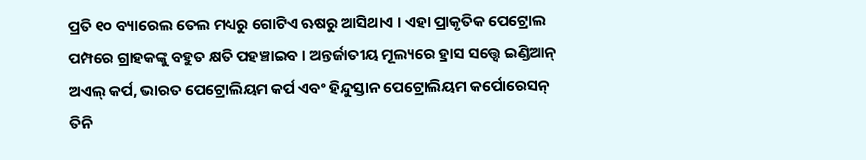ପ୍ରତି ୧୦ ବ୍ୟାରେଲ ତେଲ ମଧ୍ୟରୁ ଗୋଟିଏ ଋଷରୁ ଆସିଥାଏ । ଏହା ପ୍ରାକୃତିକ ପେଟ୍ରୋଲ ପମ୍ପରେ ଗ୍ରାହକଙ୍କୁ ବହୁତ କ୍ଷତି ପହଞ୍ଚାଇବ । ଅନ୍ତର୍ଜାତୀୟ ମୂଲ୍ୟରେ ହ୍ରାସ ସତ୍ତ୍ୱେ ଇଣ୍ଡିଆନ୍ ଅଏଲ୍ କର୍ପ, ଭାରତ ପେଟ୍ରୋଲିୟମ କର୍ପ ଏବଂ ହିନ୍ଦୁସ୍ତାନ ପେଟ୍ରୋଲିୟମ କର୍ପୋରେସନ୍ ତିନି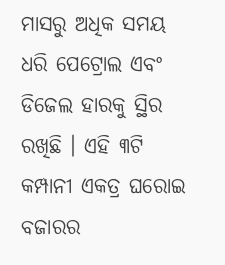ମାସରୁ ଅଧିକ ସମୟ ଧରି ପେଟ୍ରୋଲ ଏବଂ ଡିଜେଲ ହାରକୁ ସ୍ଥିର ରଖିଛି । ଏହି ୩ଟି କମ୍ପାନୀ ଏକତ୍ର ଘରୋଇ ବଜାରର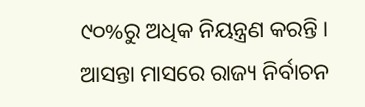୯୦%ରୁ ଅଧିକ ନିୟନ୍ତ୍ରଣ କରନ୍ତି । ଆସନ୍ତା ମାସରେ ରାଜ୍ୟ ନିର୍ବାଚନ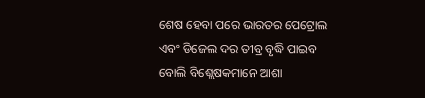ଶେଷ ହେବା ପରେ ଭାରତର ପେଟ୍ରୋଲ ଏବଂ ଡିଜେଲ ଦର ତୀବ୍ର ବୃଦ୍ଧି ପାଇବ ବୋଲି ବିଶ୍ଲେଷକମାନେ ଆଶା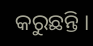କରୁଛନ୍ତି ।